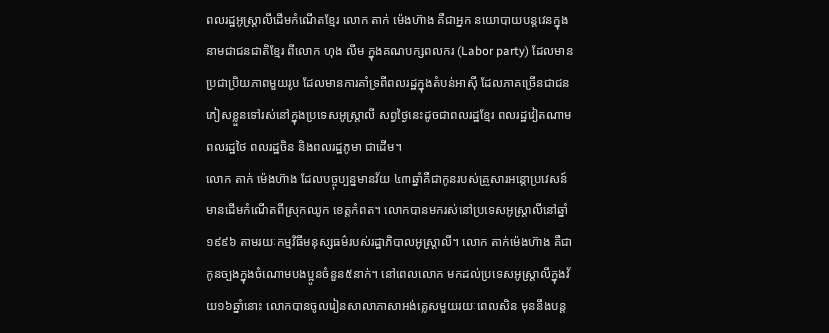ពលរដ្ឋអូស្ត្រាលីដើមកំណើតខ្មែរ លោក តាក់ ម៉េងហ៊ាង គឺជាអ្នក នយោបាយបន្តវេនក្នុងនាមជាជនជាតិខ្មែរ ពីលោក ហុង លីម ក្នុងគណបក្សពលករ (Labor party) ដែលមានប្រជាប្រិយភាពមួយរូប ដែលមានការគាំទ្រពីពលរដ្ឋក្នុងតំបន់អាស៊ី ដែលភាគច្រើនជាជនភៀសខ្លួនទៅរស់នៅក្នុងប្រទេសអូស្ត្រាលី សព្វថ្ងៃនេះដូចជាពលរដ្ឋខ្មែរ ពលរដ្ឋវៀតណាម ពលរដ្ឋថៃ ពលរដ្ឋចិន និងពលរដ្ឋភូមា ជាដើម។
លោក តាក់ ម៉េងហ៊ាង ដែលបច្ចុប្បន្នមានវ័យ ៤៣ឆ្នាំគឺជាកូនរបស់គ្រួសារអន្តោប្រវេសន៍ មានដើមកំណើតពីស្រុកឈូក ខេត្តកំពត។ លោកបានមករស់នៅប្រទេសអូស្ត្រាលីនៅឆ្នាំ១៩៩៦ តាមរយៈកម្មវិធីមនុស្សធម៌របស់រដ្ឋាភិបាលអូស្ត្រាលី។ លោក តាក់ម៉េងហ៊ាង គឺជាកូនច្បងក្នុងចំណោមបងប្អូនចំនួន៥នាក់។ នៅពេលលោក មកដល់ប្រទេសអូស្ត្រាលីក្នុងវ័យ១៦ឆ្នាំនោះ លោកបានចូលរៀនសាលាភាសាអង់គ្លេសមួយរយៈពេលសិន មុននឹងបន្ត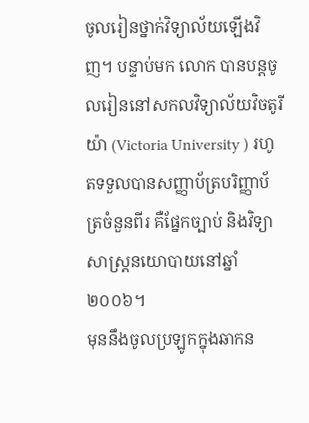ចូលរៀនថ្នាក់វិទ្យាល័យឡើងវិញ។ បន្ទាប់មក លោក បានបន្តចូលរៀននៅសកលវិទ្យាល័យវិចតូរីយ៉ា (Victoria University ) រហូតទទួលបានសញ្ញាប័ត្របរិញ្ញាប័ត្រចំនួនពីរ គឺផ្នែកច្បាប់ និងវិទ្យាសាស្ត្រនយោបាយនៅឆ្នាំ២០០៦។
មុននឹងចូលប្រឡូកក្នុងឆាកន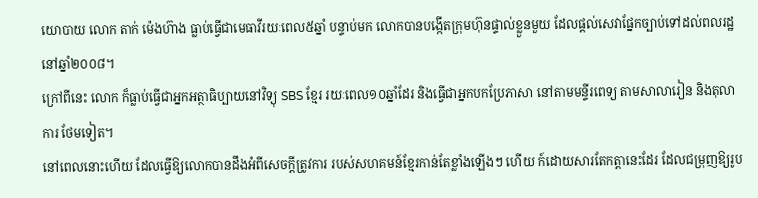យោបាយ លោក តាក់ ម៉េងហ៊ាង ធ្លាប់ធ្វើជាមេធាវីរយៈពេល៥ឆ្នាំ បន្ទាប់មក លោកបានបង្កើតក្រុមហ៊ុនផ្ទាល់ខ្លួនមួយ ដែលផ្តល់សេវាផ្នែកច្បាប់ទៅដល់ពលរដ្ឋនៅឆ្នាំ២០០៨។
ក្រៅពីនេះ លោក ក៏ធ្លាប់ធ្វើជាអ្នកអត្ថាធិប្បាយនៅវិទ្យុ SBS ខ្មែរ រយៈពេល១០ឆ្នាំដែរ និងធ្វើជាអ្នកបកប្រែភាសា នៅតាមមន្ទីរពេទ្យ តាមសាលារៀន និងតុលាការ ថែមទៀត។
នៅពេលនោះហើយ ដែលធ្វើឱ្យលោកបានដឹងអំពីសេចក្តីត្រូវការ របស់សហគមន៍ខ្មែរកាន់តែខ្លាំងឡើងៗ ហើយ ក៍ដោយសារតែកត្តានេះដែរ ដែលជម្រុញឱ្យរូប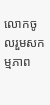លោកចូលរួមសកម្មភាព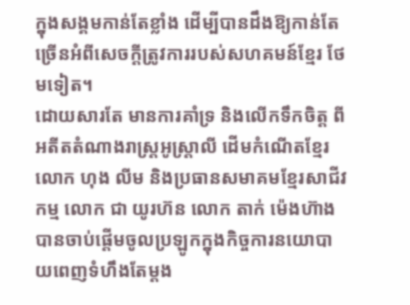ក្នុងសង្គមកាន់តែខ្លាំង ដើម្បីបានដឹងឱ្យកាន់តែច្រើនអំពីសេចក្តីត្រូវការរបស់សហគមន៍ខ្មែរ ថែមទៀត។
ដោយសារតែ មានការគាំទ្រ និងលើកទឹកចិត្ត ពីអតីតតំណាងរាស្ត្រអូស្ត្រាលី ដើមកំណើតខ្មែរលោក ហុង លីម និងប្រធានសមាគមខ្មែរសាជីវកម្ម លោក ជា យូរហ៊ន លោក តាក់ ម៉េងហ៊ាង បានចាប់ផ្តើមចូលប្រឡូកក្នុងកិច្ចការនយោបាយពេញទំហឹងតែម្តង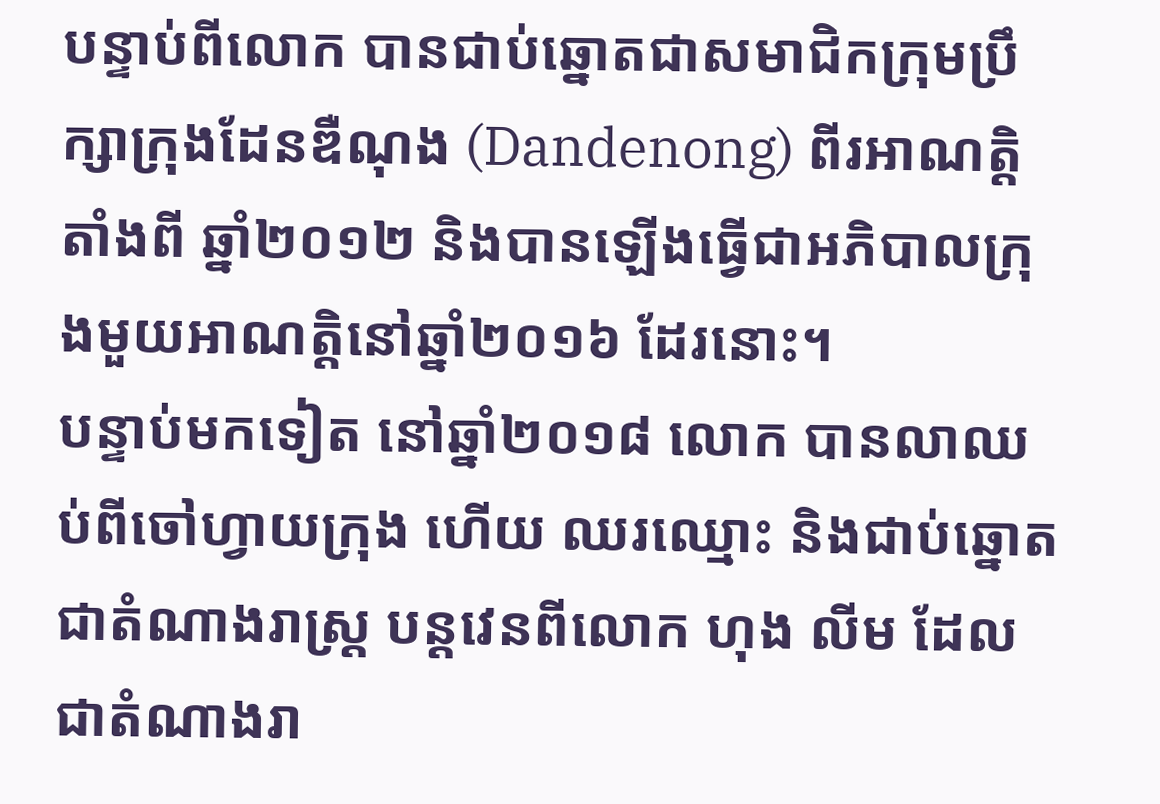បន្ទាប់ពីលោក បានជាប់ឆ្នោតជាសមាជិកក្រុមប្រឹក្សាក្រុងដែនឌឺណុង (Dandenong) ពីរអាណត្តិ តាំងពី ឆ្នាំ២០១២ និងបានឡើងធ្វើជាអភិបាលក្រុងមួយអាណត្តិនៅឆ្នាំ២០១៦ ដែរនោះ។
បន្ទាប់មកទៀត នៅឆ្នាំ២០១៨ លោក បានលាឈប់ពីចៅហ្វាយក្រុង ហើយ ឈរឈ្មោះ និងជាប់ឆ្នោតជាតំណាងរាស្ត្រ បន្តវេនពីលោក ហុង លីម ដែលជាតំណាងរា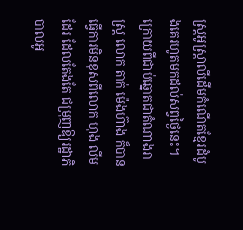ស្ត្រអូស្ត្រាលីដើមកំណើតខ្មែរដំបូងគេរហូតមកដល់សព្វថ្ងៃនេះ។
ក្រោយពីជាប់ឆ្នោតជាតំណាងរាស្ត្រ លោក តាក់ ម៉េងហ៊ាង ក៏បានធ្វើការមិនខុសពីលោក ហុង លីម ដែរ ដែលតែងតែ ជម្រុញឱ្យរដ្ឋាភិបាលអូ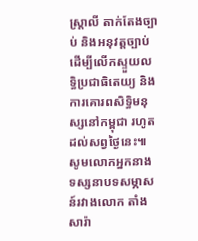ស្ត្រាលី តាក់តែងច្បាប់ និងអនុវត្តច្បាប់ ដើម្បីលើកស្ទួយលទ្ធិប្រជាធិតេយ្យ និងការគោរពសិទ្ធិមនុស្សនៅកម្ពុជា រហូតដល់សព្វថ្ងៃនេះ៕
សូមលោកអ្នកនាងទស្សនាបទសម្ភាសន៍រវាងលោក តាំង សារ៉ា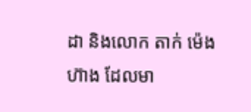ដា និងលោក តាក់ ម៉េងហ៊ាង ដែលមា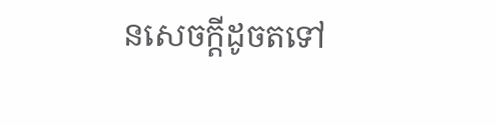នសេចក្តីដូចតទៅ